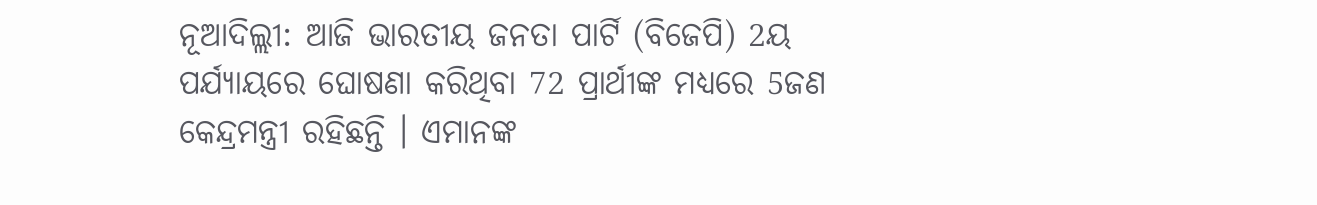ନୂଆଦିଲ୍ଲୀ: ଆଜି ଭାରତୀୟ ଜନତା ପାର୍ଟି (ବିଜେପି) 2ୟ ପର୍ଯ୍ୟାୟରେ ଘୋଷଣା କରିଥିବା 72 ପ୍ରାର୍ଥୀଙ୍କ ମଧ୍ୟରେ 5ଜଣ କେନ୍ଦ୍ରମନ୍ତ୍ରୀ ରହିଛନ୍ତି । ଏମାନଙ୍କ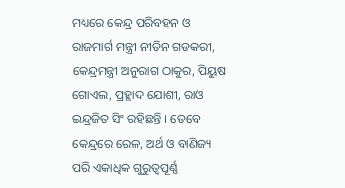ମଧ୍ୟରେ କେନ୍ଦ୍ର ପରିବହନ ଓ ରାଜମାର୍ଗ ମନ୍ତ୍ରୀ ନୀତିନ ଗଡକରୀ, କେନ୍ଦ୍ରମନ୍ତ୍ରୀ ଅନୁରାଗ ଠାକୁର, ପିୟୁଷ ଗୋଏଲ, ପ୍ରହ୍ଲାଦ ଯୋଶୀ, ରାଓ ଇନ୍ଦ୍ରଜିତ ସିଂ ରହିଛନ୍ତି । ତେବେ କେନ୍ଦ୍ରରେ ରେଳ, ଅର୍ଥ ଓ ବାଣିଜ୍ୟ ପରି ଏକାଧିକ ଗୁରୁତ୍ବପୂର୍ଣ୍ଣ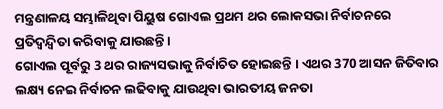ମନ୍ତ୍ରଣାଳୟ ସମ୍ଭାଳିଥିବା ପିୟୁଷ ଗୋଏଲ ପ୍ରଥମ ଥର ଲୋକସଭା ନିର୍ବାଚନରେ ପ୍ରତିଦ୍ବନ୍ଦ୍ବିତା କରିବାକୁ ଯାଉଛନ୍ତି ।
ଗୋଏଲ ପୂର୍ବରୁ 3 ଥର ରାଜ୍ୟସଭାକୁ ନିର୍ବାଚିତ ହୋଇଛନ୍ତି । ଏଥର 370 ଆସନ ଜିତିବାର ଲକ୍ଷ୍ୟ ନେଇ ନିର୍ବାଚନ ଲଢିବାକୁ ଯାଉଥିବା ଭାରତୀୟ ଜନତା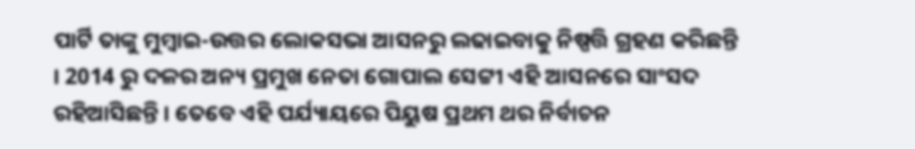ପାର୍ଟି ତାଙ୍କୁ ମୁମ୍ବାଇ-ଉତ୍ତର ଲୋକସଭା ଆସନରୁ ଲଢାଇବାକୁ ନିଷ୍ପତ୍ତି ଗ୍ରହଣ କରିଛନ୍ତି । 2014 ରୁ ଦଳର ଅନ୍ୟ ପ୍ରମୁଖ ନେତା ଗୋପାଲ ସେଟ୍ଟୀ ଏହି ଆସନରେ ସାଂସଦ ରହିଆସିଛନ୍ତି । ତେବେ ଏହି ପର୍ଯ୍ୟାୟରେ ପିୟୁଷ ପ୍ରଥମ ଥର ନିର୍ବାଚନ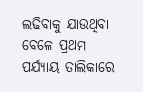ଲଢିବାକୁ ଯାଉଥିବା ବେଳେ ପ୍ରଥମ ପର୍ଯ୍ୟାୟ ତାଲିକାରେ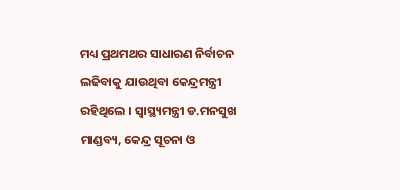ମଧ୍ୟ ପ୍ରଥମଥର ସାଧାରଣ ନିର୍ବାଚନ ଲଢିବାକୁ ଯାଉଥିବା କେନ୍ଦ୍ରମନ୍ତ୍ରୀ ରହିଥିଲେ । ସ୍ବାସ୍ଥ୍ୟମନ୍ତ୍ରୀ ଡ.ମନସୁଖ ମାଣ୍ଡବ୍ୟ, କେନ୍ଦ୍ର ସୂଚନା ଓ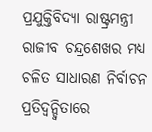ପ୍ରଯୁକ୍ତିବିଦ୍ୟା ରାଷ୍ଟ୍ରମନ୍ତ୍ରୀ ରାଜୀବ ଚନ୍ଦ୍ରଶେଖର ମଧ୍ୟ ଚଳିତ ସାଧାରଣ ନିର୍ବାଚନ ପ୍ରତିଦ୍ବନ୍ଦ୍ବିତାରେ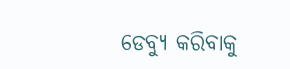ଡେବ୍ୟୁ କରିବାକୁ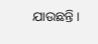ଯାଉଛନ୍ତି ।